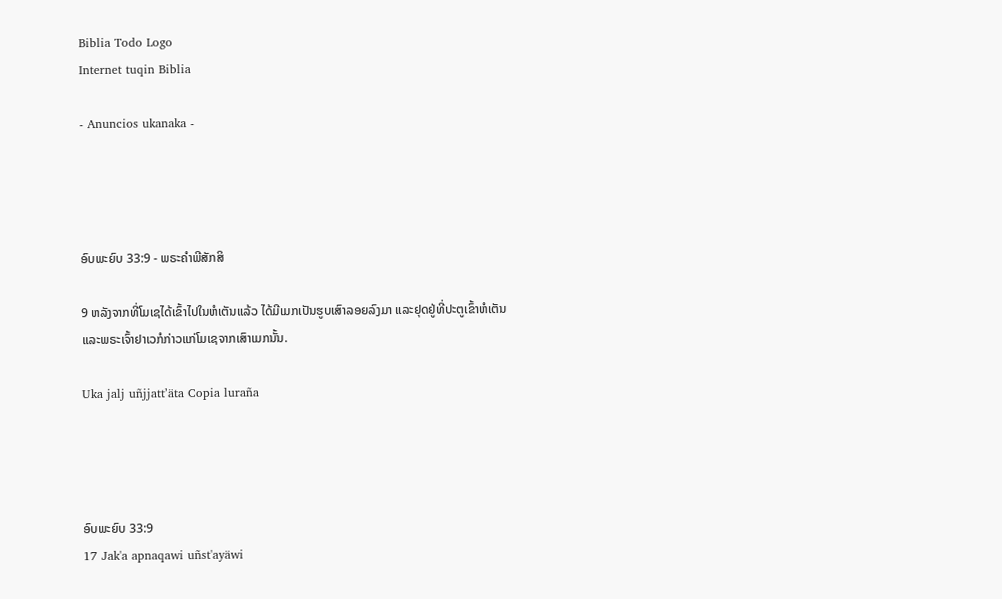Biblia Todo Logo
Internet tuqin Biblia

- Anuncios ukanaka -




ອົບພະຍົບ 33:9 - ພຣະຄຳພີສັກສິ

9 ຫລັງຈາກທີ່ໂມເຊໄດ້ເຂົ້າໄປໃນຫໍເຕັນແລ້ວ ໄດ້ມີເມກເປັນຮູບເສົາລອຍລົງມາ ແລະຢຸດຢູ່ທີ່ປະຕູເຂົ້າຫໍເຕັນ ແລະພຣະເຈົ້າຢາເວກໍກ່າວແກ່ໂມເຊຈາກເສົາເມກນັ້ນ.

Uka jalj uñjjattʼäta Copia luraña




ອົບພະຍົບ 33:9
17 Jak'a apnaqawi uñst'ayäwi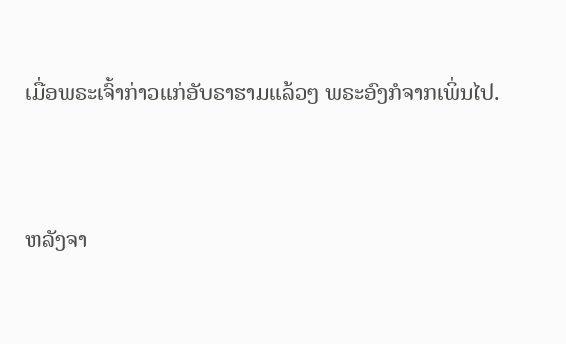ເມື່ອພຣະເຈົ້າກ່າວແກ່ອັບຣາຮາມແລ້ວໆ ພຣະອົງກໍຈາກເພິ່ນໄປ.


ຫລັງຈາ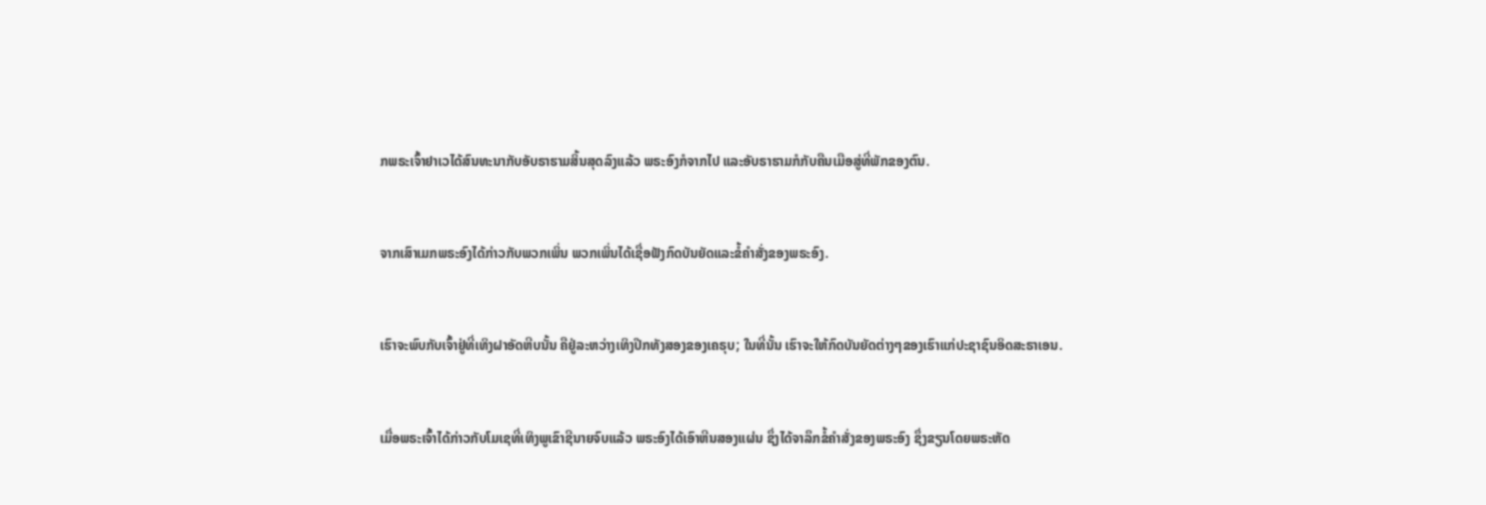ກພຣະເຈົ້າຢາເວໄດ້ສົນທະນາກັບອັບຣາຮາມສິ້ນສຸດລົງແລ້ວ ພຣະອົງກໍຈາກໄປ ແລະອັບຣາຮາມກໍກັບຄືນເມືອສູ່ທີ່ພັກຂອງຕົນ.


ຈາກເສົາເມກພຣະອົງໄດ້ກ່າວກັບພວກເພິ່ນ ພວກເພິ່ນໄດ້ເຊື່ອຟັງກົດບັນຍັດແລະຂໍ້ຄຳສັ່ງຂອງພຣະອົງ.


ເຮົາຈະພົບກັບເຈົ້າຢູ່ທີ່ເທິງຝາອັດຫີບນັ້ນ ຄືຢູ່ລະຫວ່າງເທິງປີກທັງສອງຂອງເຄຣຸບ; ໃນທີ່ນັ້ນ ເຮົາຈະໃຫ້ກົດບັນຍັດຕ່າງໆຂອງເຮົາແກ່ປະຊາຊົນອິດສະຣາເອນ.


ເມື່ອພຣະເຈົ້າໄດ້ກ່າວກັບໂມເຊທີ່ເທິງພູເຂົາຊີນາຍຈົບແລ້ວ ພຣະອົງໄດ້ເອົາຫີນສອງແຜ່ນ ຊຶ່ງໄດ້ຈາລຶກຂໍ້ຄຳສັ່ງຂອງພຣະອົງ ຊຶ່ງຂຽນໂດຍພຣະຫັດ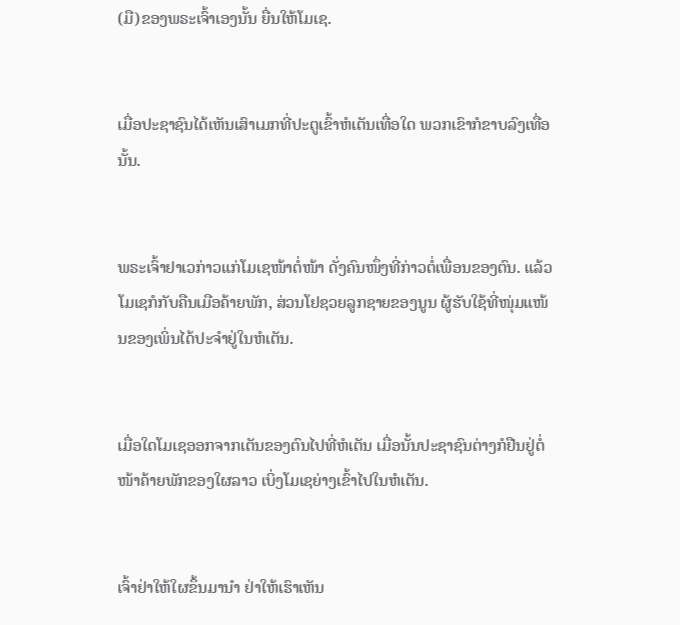(ມື)ຂອງພຣະເຈົ້າເອງນັ້ນ ຍື່ນໃຫ້ໂມເຊ.


ເມື່ອປະຊາຊົນໄດ້ເຫັນເສົາເມກທີ່ປະຕູເຂົ້າຫໍເຕັນເທື່ອໃດ ພວກເຂົາກໍຂາບລົງເທື່ອນັ້ນ.


ພຣະເຈົ້າຢາເວກ່າວແກ່ໂມເຊໜ້າຕໍ່ໜ້າ ດັ່ງຄົນໜຶ່ງທີ່ກ່າວຕໍ່ເພື່ອນຂອງຕົນ. ແລ້ວໂມເຊກໍກັບຄືນເມືອຄ້າຍພັກ, ສ່ວນໂຢຊວຍລູກຊາຍຂອງນູນ ຜູ້ຮັບໃຊ້ທີ່ໜຸ່ມແໜ້ນຂອງເພິ່ນໄດ້ປະຈຳຢູ່ໃນຫໍເຕັນ.


ເມື່ອໃດໂມເຊອອກຈາກເຕັນຂອງຕົນໄປທີ່ຫໍເຕັນ ເມື່ອນັ້ນປະຊາຊົນຕ່າງກໍຢືນຢູ່ຕໍ່ໜ້າຄ້າຍພັກຂອງໃຜລາວ ເບິ່ງໂມເຊຍ່າງເຂົ້າໄປໃນຫໍເຕັນ.


ເຈົ້າຢ່າໃຫ້ໃຜຂຶ້ນມານຳ ຢ່າໃຫ້ເຮົາເຫັນ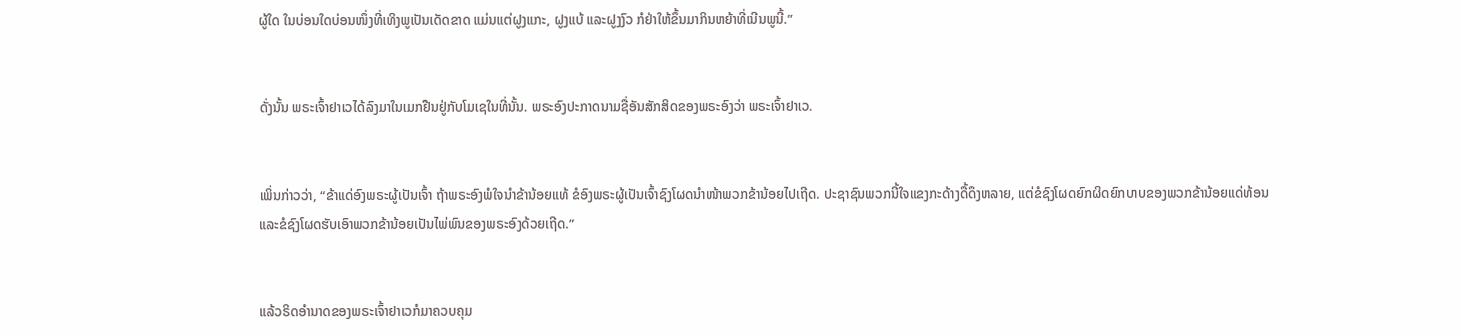ຜູ້ໃດ ໃນບ່ອນໃດບ່ອນໜຶ່ງທີ່ເທິງພູເປັນເດັດຂາດ ແມ່ນແຕ່ຝູງແກະ, ຝູງແບ້ ແລະຝູງງົວ ກໍຢ່າໃຫ້ຂຶ້ນມາກິນຫຍ້າທີ່ເນີນພູນີ້.”


ດັ່ງນັ້ນ ພຣະເຈົ້າຢາເວໄດ້ລົງມາໃນເມກຢືນຢູ່ກັບໂມເຊໃນທີ່ນັ້ນ. ພຣະອົງປະກາດນາມຊື່ອັນສັກສິດຂອງພຣະອົງວ່າ ພຣະເຈົ້າຢາເວ.


ເພິ່ນກ່າວວ່າ, “ຂ້າແດ່ອົງພຣະຜູ້ເປັນເຈົ້າ ຖ້າພຣະອົງພໍໃຈນຳຂ້ານ້ອຍແທ້ ຂໍອົງພຣະຜູ້ເປັນເຈົ້າຊົງໂຜດນຳໜ້າພວກຂ້ານ້ອຍໄປເຖີດ. ປະຊາຊົນພວກນີ້ໃຈແຂງກະດ້າງດື້ດຶງຫລາຍ, ແຕ່ຂໍຊົງໂຜດຍົກຜິດຍົກບາບຂອງພວກຂ້ານ້ອຍແດ່ທ້ອນ ແລະຂໍຊົງໂຜດຮັບເອົາພວກຂ້ານ້ອຍເປັນໄພ່ພົນຂອງພຣະອົງດ້ວຍເຖີດ.”


ແລ້ວຣິດອຳນາດຂອງພຣະເຈົ້າຢາເວກໍມາຄວບຄຸມ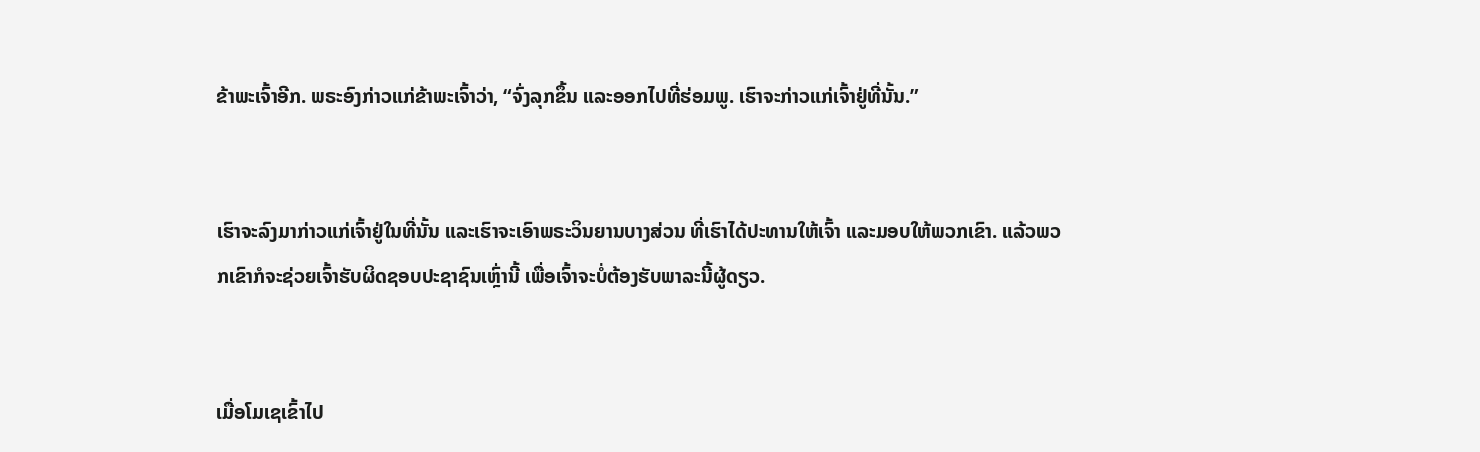ຂ້າພະເຈົ້າອີກ. ພຣະອົງກ່າວແກ່ຂ້າພະເຈົ້າວ່າ, “ຈົ່ງລຸກຂຶ້ນ ແລະອອກໄປທີ່ຮ່ອມພູ. ເຮົາຈະກ່າວແກ່ເຈົ້າຢູ່ທີ່ນັ້ນ.”


ເຮົາຈະລົງມາກ່າວແກ່ເຈົ້າຢູ່ໃນທີ່ນັ້ນ ແລະເຮົາຈະເອົາພຣະວິນຍານບາງສ່ວນ ທີ່ເຮົາໄດ້ປະທານໃຫ້ເຈົ້າ ແລະມອບໃຫ້ພວກເຂົາ. ແລ້ວພວກເຂົາກໍຈະຊ່ວຍເຈົ້າຮັບຜິດຊອບປະຊາຊົນເຫຼົ່ານີ້ ເພື່ອເຈົ້າຈະບໍ່ຕ້ອງຮັບພາລະນີ້ຜູ້ດຽວ.


ເມື່ອໂມເຊເຂົ້າໄປ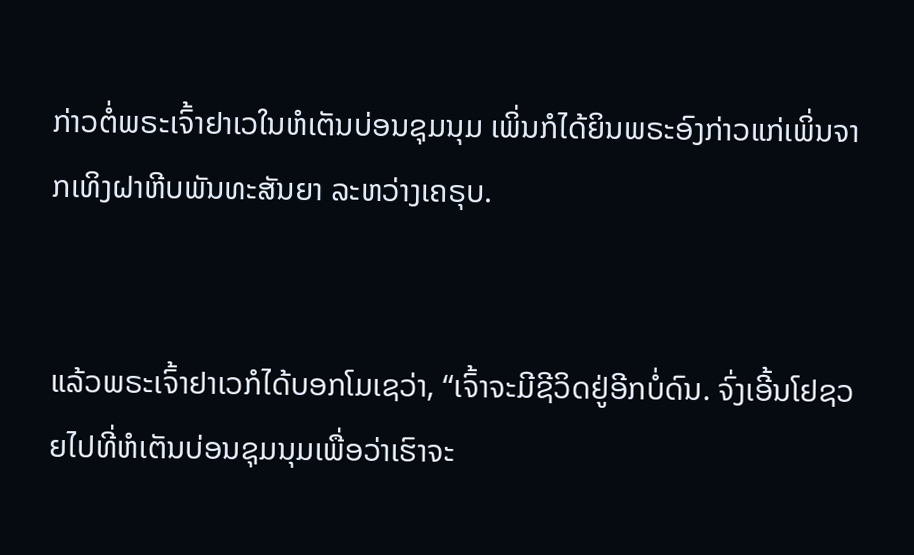ກ່າວຕໍ່ພຣະເຈົ້າຢາເວໃນຫໍເຕັນບ່ອນຊຸມນຸມ ເພິ່ນກໍໄດ້ຍິນພຣະອົງກ່າວແກ່ເພິ່ນຈາກເທິງຝາຫີບພັນທະສັນຍາ ລະຫວ່າງເຄຣຸບ.


ແລ້ວພຣະເຈົ້າຢາເວກໍໄດ້ບອກໂມເຊວ່າ, “ເຈົ້າຈະມີຊີວິດຢູ່ອີກບໍ່ດົນ. ຈົ່ງເອີ້ນໂຢຊວຍໄປທີ່ຫໍເຕັນບ່ອນຊຸມນຸມເພື່ອວ່າເຮົາຈະ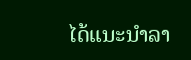ໄດ້ແນະນຳລາ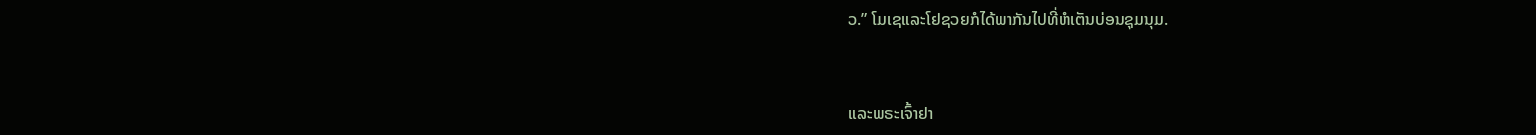ວ.” ໂມເຊແລະໂຢຊວຍກໍໄດ້ພາກັນໄປທີ່ຫໍເຕັນບ່ອນຊຸມນຸມ.


ແລະພຣະເຈົ້າຢາ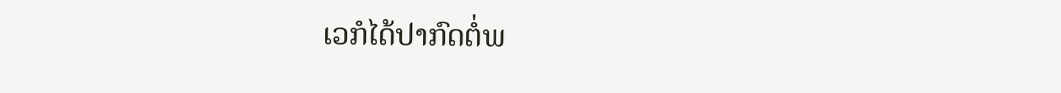ເວກໍໄດ້ປາກົດຕໍ່ພ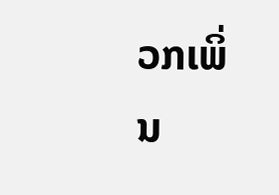ວກເພິ່ນ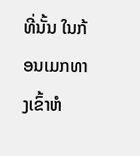ທີ່ນັ້ນ ໃນກ້ອນເມກທາງເຂົ້າຫໍ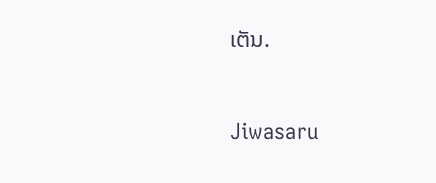ເຕັນ.


Jiwasaru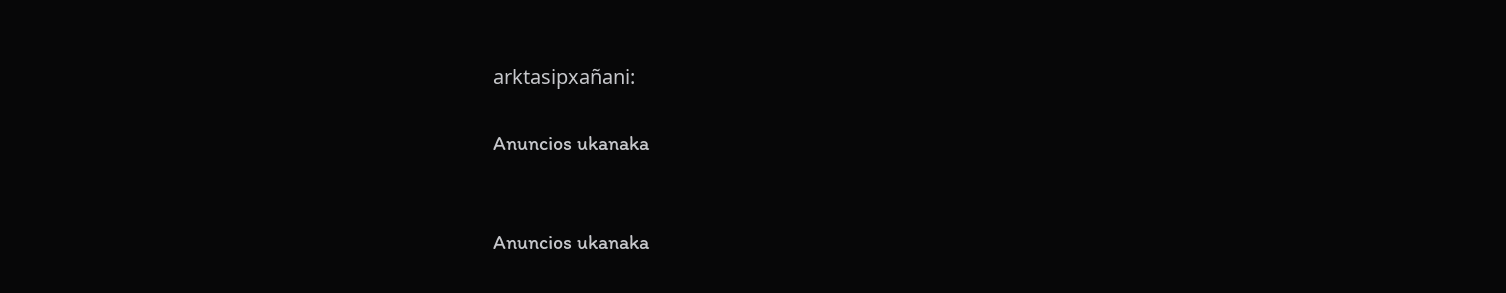arktasipxañani:

Anuncios ukanaka


Anuncios ukanaka